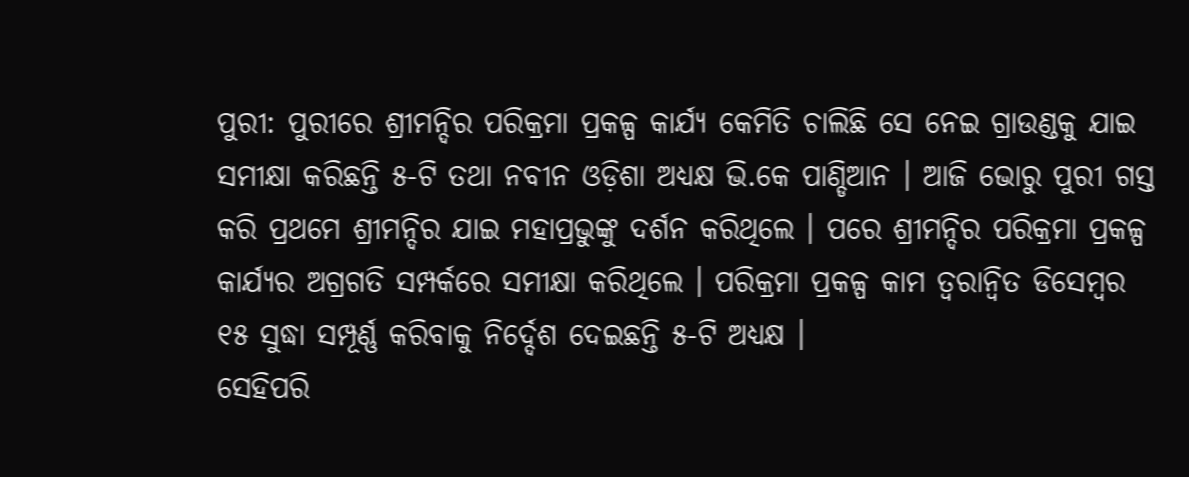ପୁରୀ: ପୁରୀରେ ଶ୍ରୀମନ୍ଦିର ପରିକ୍ରମା ପ୍ରକଳ୍ପ କାର୍ଯ୍ୟ କେମିତି ଚାଲିଛି ସେ ନେଇ ଗ୍ରାଉଣ୍ଡକୁ ଯାଇ ସମୀକ୍ଷା କରିଛନ୍ତି ୫-ଟି ତଥା ନବୀନ ଓଡ଼ିଶା ଅଧ୍ୟକ୍ଷ ଭି.କେ ପାଣ୍ଡିଆନ । ଆଜି ଭୋରୁ ପୁରୀ ଗସ୍ତ କରି ପ୍ରଥମେ ଶ୍ରୀମନ୍ଦିର ଯାଇ ମହାପ୍ରଭୁଙ୍କୁ ଦର୍ଶନ କରିଥିଲେ । ପରେ ଶ୍ରୀମନ୍ଦିର ପରିକ୍ରମା ପ୍ରକଳ୍ପ କାର୍ଯ୍ୟର ଅଗ୍ରଗତି ସମ୍ପର୍କରେ ସମୀକ୍ଷା କରିଥିଲେ । ପରିକ୍ରମା ପ୍ରକଳ୍ପ କାମ ତ୍ଵରାନ୍ଵିତ ଡିସେମ୍ବର ୧୫ ସୁଦ୍ଧା ସମ୍ପୂର୍ଣ୍ଣ କରିବାକୁ ନିର୍ଦ୍ଦେଶ ଦେଇଛନ୍ତି ୫-ଟି ଅଧ୍ୟକ୍ଷ ।
ସେହିପରି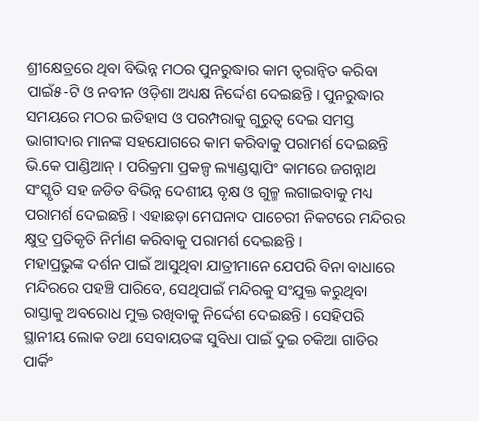ଶ୍ରୀକ୍ଷେତ୍ରରେ ଥିବା ବିଭିନ୍ନ ମଠର ପୁନରୁଦ୍ଧାର କାମ ତ୍ବରାନ୍ୱିତ କରିବା ପାଇଁ୫-ଟି ଓ ନବୀନ ଓଡ଼ିଶା ଅଧ୍ୟକ୍ଷ ନିର୍ଦ୍ଦେଶ ଦେଇଛନ୍ତି । ପୁନରୁଦ୍ଧାର ସମୟରେ ମଠର ଇତିହାସ ଓ ପରମ୍ପରାକୁ ଗୁରୁତ୍ଵ ଦେଇ ସମସ୍ତ ଭାଗୀଦାର ମାନଙ୍କ ସହଯୋଗରେ କାମ କରିବାକୁ ପରାମର୍ଶ ଦେଇଛନ୍ତି ଭି.କେ ପାଣ୍ଡିଆନ୍ । ପରିକ୍ରମା ପ୍ରକଳ୍ପ ଲ୍ୟାଣ୍ଡସ୍କାପିଂ କାମରେ ଜଗନ୍ନାଥ ସଂସ୍କୃତି ସହ ଜଡିତ ବିଭିନ୍ନ ଦେଶୀୟ ବୃକ୍ଷ ଓ ଗୁଳ୍ମ ଲଗାଇବାକୁ ମଧ୍ୟ ପରାମର୍ଶ ଦେଇଛନ୍ତି । ଏହାଛଡ଼ା ମେଘନାଦ ପାଚେରୀ ନିକଟରେ ମନ୍ଦିରର କ୍ଷୁଦ୍ର ପ୍ରତିକୃତି ନିର୍ମାଣ କରିବାକୁ ପରାମର୍ଶ ଦେଇଛନ୍ତି ।
ମହାପ୍ରଭୁଙ୍କ ଦର୍ଶନ ପାଇଁ ଆସୁଥିବା ଯାତ୍ରୀମାନେ ଯେପରି ବିନା ବାଧାରେ ମନ୍ଦିରରେ ପହଞ୍ଚି ପାରିବେ, ସେଥିପାଇଁ ମନ୍ଦିରକୁ ସଂଯୁକ୍ତ କରୁଥିବା ରାସ୍ତାକୁ ଅବରୋଧ ମୁକ୍ତ ରଖିବାକୁ ନିର୍ଦ୍ଦେଶ ଦେଇଛନ୍ତି । ସେହିପରି ସ୍ଥାନୀୟ ଲୋକ ତଥା ସେବାୟତଙ୍କ ସୁବିଧା ପାଇଁ ଦୁଇ ଚକିଆ ଗାଡିର ପାର୍କିଂ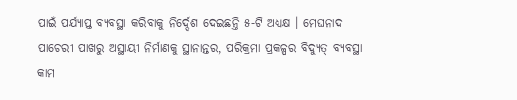ପାଇଁ ପର୍ଯ୍ୟାପ୍ତ ବ୍ୟବସ୍ଥା କରିବାକୁ ନିର୍ଦ୍ଦେଶ ଦେଇଛନ୍ତି ୫-ଟି ଅଧ୍ୟକ୍ଷ । ମେଘନାଦ ପାଚେରୀ ପାଖରୁ ଅସ୍ଥାୟୀ ନିର୍ମାଣକୁ ସ୍ଥାନାନ୍ତର, ପରିକ୍ରମା ପ୍ରକଳ୍ପର ବିଦ୍ୟୁତ୍ ବ୍ୟବସ୍ଥା କାମ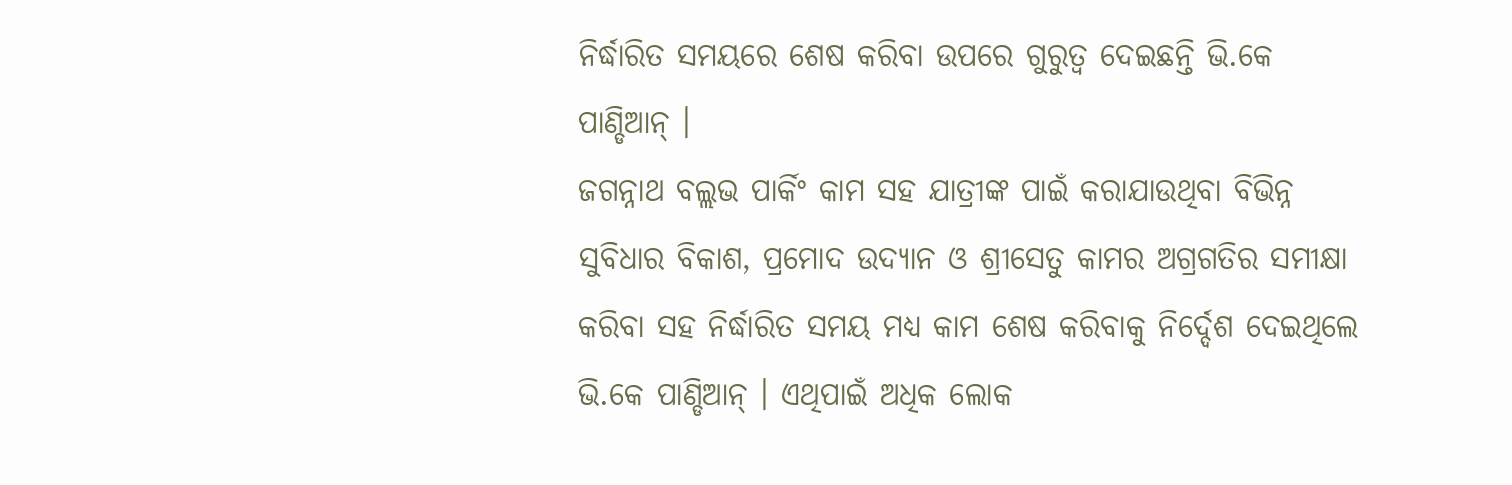ନିର୍ଦ୍ଧାରିତ ସମୟରେ ଶେଷ କରିବା ଉପରେ ଗୁରୁତ୍ଵ ଦେଇଛନ୍ତି ଭି.କେ ପାଣ୍ଡିଆନ୍ ।
ଜଗନ୍ନାଥ ବଲ୍ଲଭ ପାର୍କିଂ କାମ ସହ ଯାତ୍ରୀଙ୍କ ପାଇଁ କରାଯାଉଥିବା ବିଭିନ୍ନ ସୁବିଧାର ବିକାଶ, ପ୍ରମୋଦ ଉଦ୍ୟାନ ଓ ଶ୍ରୀସେତୁ କାମର ଅଗ୍ରଗତିର ସମୀକ୍ଷା କରିବା ସହ ନିର୍ଦ୍ଧାରିତ ସମୟ ମଧ୍ୟ କାମ ଶେଷ କରିବାକୁ ନିର୍ଦ୍ଦେଶ ଦେଇଥିଲେ ଭି.କେ ପାଣ୍ଡିଆନ୍ । ଏଥିପାଇଁ ଅଧିକ ଲୋକ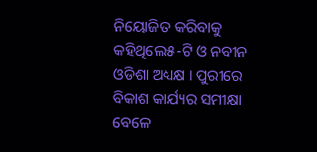ନିୟୋଜିତ କରିବାକୁ କହିଥିଲେ୫-ଟି ଓ ନବୀନ ଓଡିଶା ଅଧ୍ୟକ୍ଷ । ପୁରୀରେ ବିକାଶ କାର୍ଯ୍ୟର ସମୀକ୍ଷା ବେଳେ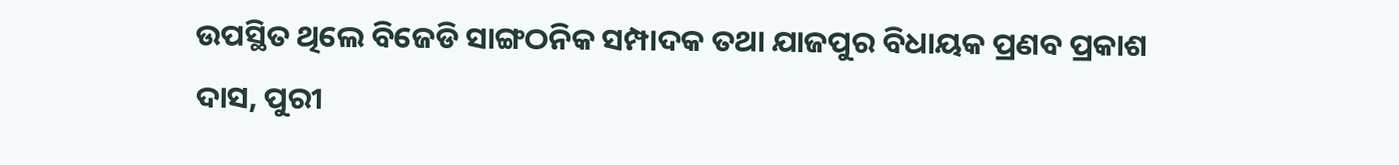ଉପସ୍ଥିତ ଥିଲେ ବିଜେଡି ସାଙ୍ଗଠନିକ ସମ୍ପାଦକ ତଥା ଯାଜପୁର ବିଧାୟକ ପ୍ରଣବ ପ୍ରକାଶ ଦାସ, ପୁରୀ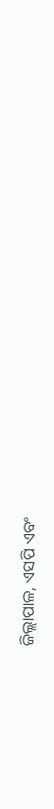ଜିଲ୍ଲାପାଳ, ଏସପି ଏବଂ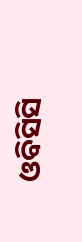ଓବିସିସି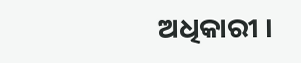ଅଧିକାରୀ ।